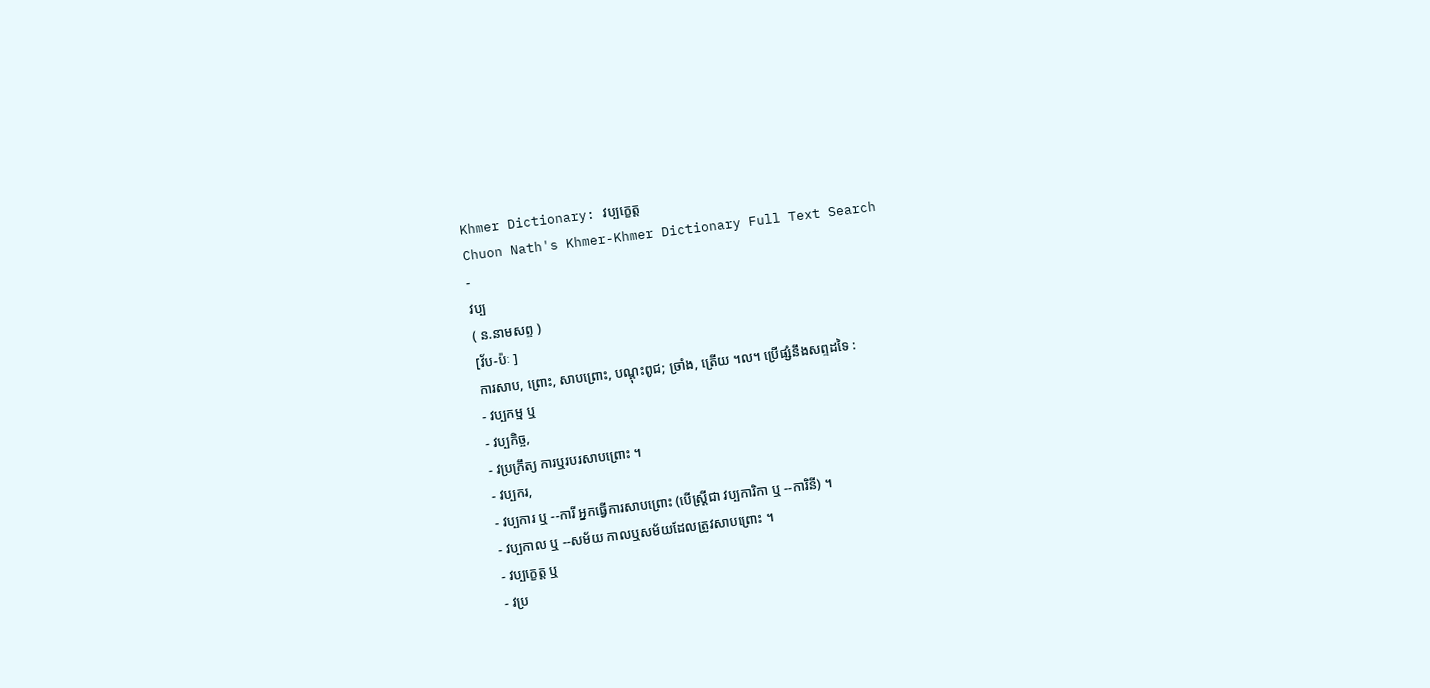Khmer Dictionary: វប្បក្ខេត្ត
Chuon Nath's Khmer-Khmer Dictionary Full Text Search
-
វប្ប
( ន.នាមសព្ទ )
[វ័ប-ប៉ៈ ]
ការសាប, ព្រោះ, សាបព្រោះ, បណ្តុះពូជ; ច្រាំង, ត្រើយ ។ល។ ប្រើផ្សំនឹងសព្ទដទៃ :
- វប្បកម្ម ឬ
- វប្បកិច្ច,
- វប្រក្រឹត្យ ការឬរបរសាបព្រោះ ។
- វប្បករ,
- វប្បការ ឬ --ការី អ្នកធ្វើការសាបព្រោះ (បើស្ត្រីជា វប្បការិកា ឬ --ការិនី) ។
- វប្បកាល ឬ --សម័យ កាលឬសម័យដែលត្រូវសាបព្រោះ ។
- វប្បក្ខេត្ត ឬ
- វប្រ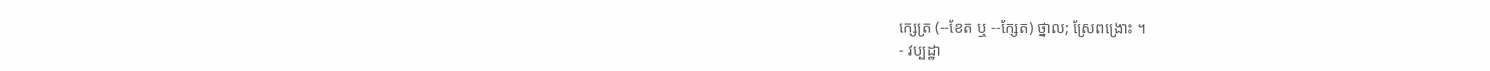ក្សេត្រ (--ខែត ឬ --ក្សែត) ថ្នាល; ស្រែពង្រោះ ។
- វប្បដ្ឋា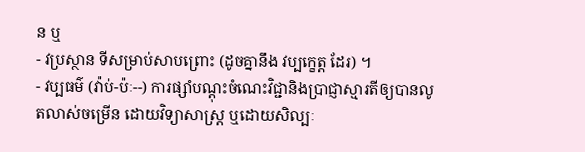ន ឬ
- វប្រស្ថាន ទីសម្រាប់សាបព្រោះ (ដូចគ្នានឹង វប្បក្ខេត្ត ដែរ) ។
- វប្បធម៌ (វ៉ាប់-ប៉ៈ--) ការផ្សាំបណ្ដុះចំណេះវិជ្ជានិងប្រាជ្ញាស្មារតីឲ្យបានលូតលាស់ចម្រើន ដោយវិទ្យាសាស្រ្ត ឬដោយសិល្បៈ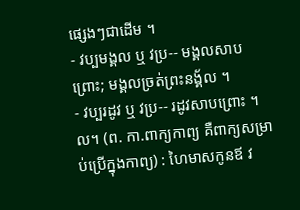ផ្សេងៗជាដើម ។
- វប្បមង្គល ឬ វប្រ-- មង្គលសាបព្រោះ; មង្គលច្រត់ព្រះនង្គ័ល ។
- វប្បរដូវ ឬ វប្រ-- រដូវសាបព្រោះ ។ល។ (ព. កា.ពាក្យកាព្យ គឺពាក្យសម្រាប់ប្រើក្នុងកាព្យ) : ហៃមាសកូនឪ វ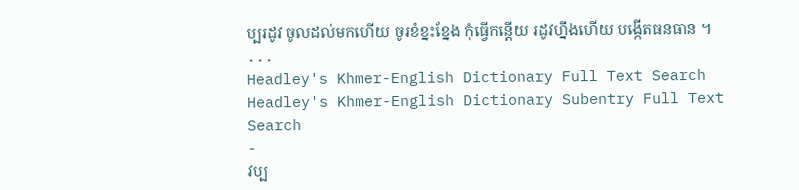ប្បរដូវ ចូលដល់មកហើយ ចូរខំខ្នះខ្នែង កុំធ្វើកន្តើយ រដូវហ្នឹងហើយ បង្កើតធនធាន ។ ...
Headley's Khmer-English Dictionary Full Text Search
Headley's Khmer-English Dictionary Subentry Full Text Search
-
វប្ប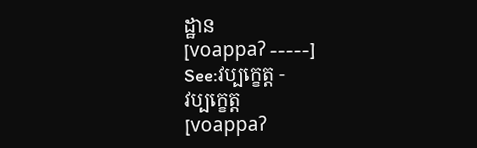ដ្ឋាន
[voappaʔ -----]
See:វប្បក្ខេត្ត -
វប្បក្ខេត្ត
[voappaʔ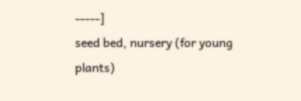-----]
seed bed, nursery (for young plants)